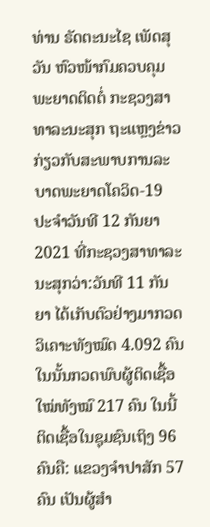ທ່ານ ຣັດຕະນະໄຊ ເພັດສຸວັນ ຫົວໜ້າກົມຄວບຄຸມພະຍາດຕິດຕໍ່ ກະຊວງສາທາລະນະສຸກ ຖະແຫຼງຂ່າວກ່ຽວກັບສະພາບການລະບາດພະຍາດໂຄວິດ-19 ປະຈໍາວັນທີ 12 ກັນຍາ 2021 ທີ່ກະຊວງສາທາລະນະສຸກວ່າ:ວັນທີ 11 ກັນຍາ ໄດ້ເກັບຕົວຢ່າງມາກວດວິເຄາະທັງໝົດ 4.092 ຄົນ ໃນນັ້ນກວດພົບຜູ້ຕິດເຊື້ອໃໝ່ທັງໝົ 217 ຄົນ ໃນນີ້ຕິດເຊື້ອໃນຊຸມຊົນເຖິງ 96 ຄົນຄື: ແຂວງຈໍາປາສັກ 57 ຄົນ ເປັນຜູ້ສໍາ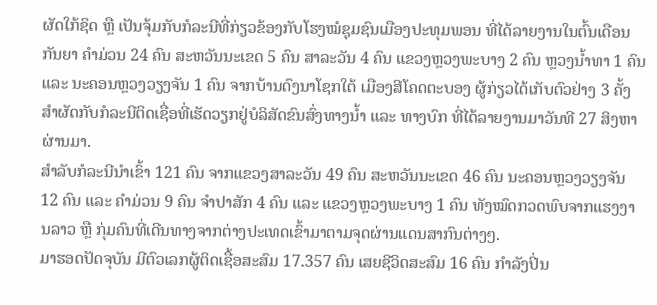ຜັດໃກ້ຊິດ ຫຼື ເປັນຈຸ້ມກັບກໍລະນີທີ່ກ່ຽວຂ້ອງກັບໂຮງໝໍຊຸມຊົນເມືອງປະທຸມພອນ ທີ່ໄດ້ລາຍງານໃນຕົ້ນເດືອນກັນຍາ ຄໍາມ່ວນ 24 ຄົນ ສະຫວັນນະເຂດ 5 ຄົນ ສາລະວັນ 4 ຄົນ ແຂວງຫຼວງພະບາງ 2 ຄົນ ຫຼວງນໍ້າທາ 1 ຄົນ ແລະ ນະຄອນຫຼວງວຽງຈັນ 1 ຄົນ ຈາກບ້ານດົງນາໂຊກໃຕ້ ເມືອງສີໂຄດຕະບອງ ຜູ້ກ່ຽວໄດ້ເກັບຕົວຢ່າງ 3 ຄັ້ງ ສໍາຜັດກັບກໍລະນີຕິດເຊື່ອທີ່ເຮັດວຽກຢູ່ບໍລິສັດຂົນສົ່ງທາງນໍ້າ ແລະ ທາງບົກ ທີ່ໄດ້ລາຍງານມາວັນທີ 27 ສິງຫາ ຜ່ານມາ.
ສໍາລັບກໍລະນີນໍາເຂົ້າ 121 ຄົນ ຈາກແຂວງສາລະວັນ 49 ຄົນ ສະຫວັນນະເຂດ 46 ຄົນ ນະຄອນຫຼວງວຽງຈັນ 12 ຄົນ ແລະ ຄໍາມ່ວນ 9 ຄົນ ຈໍາປາສັກ 4 ຄົນ ແລະ ແຂວງຫຼວງພະບາງ 1 ຄົນ ທັງໝົດກວດພົບຈາກແຮງງານລາວ ຫຼື ກຸ່ມຄົນທີ່ເດີນທາງຈາກຕ່າງປະເທດເຂົ້າມາຕາມຈຸດຜ່ານແດນສາກົນຕ່າງໆ.
ມາຮອດປັດຈຸບັນ ມີຕົວເລກຜູ້ຕິດເຊື້ອສະສົມ 17.357 ຄົນ ເສຍຊີວິດສະສົມ 16 ຄົນ ກໍາລັງປິ່ນ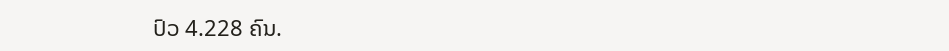ປົວ 4.228 ຄົນ.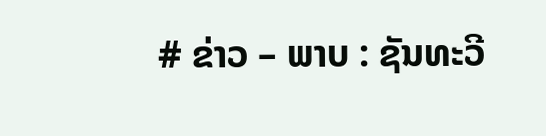# ຂ່າວ – ພາບ : ຊັນທະວີ